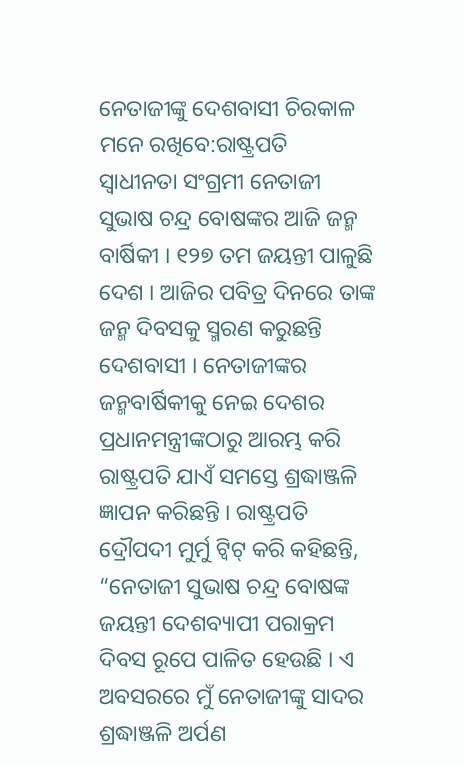ନେତାଜୀଙ୍କୁ ଦେଶବାସୀ ଚିରକାଳ ମନେ ରଖିବେ:ରାଷ୍ଟ୍ରପତି
ସ୍ବାଧୀନତା ସଂଗ୍ରମୀ ନେତାଜୀ ସୁଭାଷ ଚନ୍ଦ୍ର ବୋଷଙ୍କର ଆଜି ଜନ୍ମ ବାର୍ଷିକୀ । ୧୨୭ ତମ ଜୟନ୍ତୀ ପାଳୁଛି ଦେଶ । ଆଜିର ପବିତ୍ର ଦିନରେ ତାଙ୍କ ଜନ୍ମ ଦିବସକୁ ସ୍ମରଣ କରୁଛନ୍ତି ଦେଶବାସୀ । ନେତାଜୀଙ୍କର ଜନ୍ମବାର୍ଷିକୀକୁ ନେଇ ଦେଶର ପ୍ରଧାନମନ୍ତ୍ରୀଙ୍କଠାରୁ ଆରମ୍ଭ କରି ରାଷ୍ଟ୍ରପତି ଯାଏଁ ସମସ୍ତେ ଶ୍ରଦ୍ଧାଞ୍ଜଳି ଜ୍ଞାପନ କରିଛନ୍ତି । ରାଷ୍ଟ୍ରପତି ଦ୍ରୌପଦୀ ମୁର୍ମୁ ଟ୍ବିଟ୍ କରି କହିଛନ୍ତି, “ନେତାଜୀ ସୁଭାଷ ଚନ୍ଦ୍ର ବୋଷଙ୍କ ଜୟନ୍ତୀ ଦେଶବ୍ୟାପୀ ପରାକ୍ରମ ଦିବସ ରୂପେ ପାଳିତ ହେଉଛି । ଏ ଅବସରରେ ମୁଁ ନେତାଜୀଙ୍କୁ ସାଦର ଶ୍ରଦ୍ଧାଞ୍ଜଳି ଅର୍ପଣ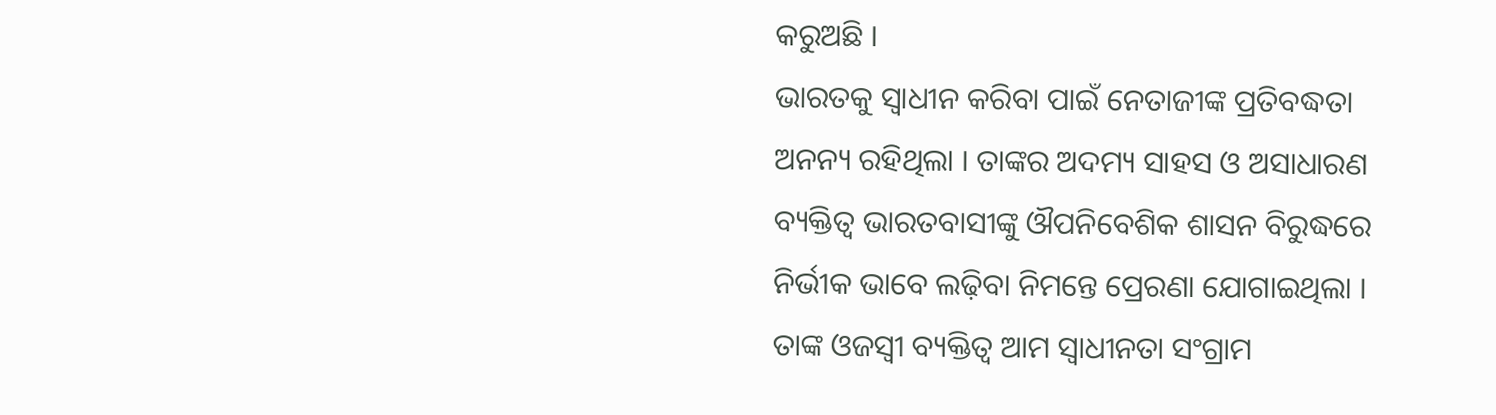କରୁଅଛି ।
ଭାରତକୁ ସ୍ଵାଧୀନ କରିବା ପାଇଁ ନେତାଜୀଙ୍କ ପ୍ରତିବଦ୍ଧତା ଅନନ୍ୟ ରହିଥିଲା । ତାଙ୍କର ଅଦମ୍ୟ ସାହସ ଓ ଅସାଧାରଣ ବ୍ୟକ୍ତିତ୍ୱ ଭାରତବାସୀଙ୍କୁ ଔପନିବେଶିକ ଶାସନ ବିରୁଦ୍ଧରେ ନିର୍ଭୀକ ଭାବେ ଲଢ଼ିବା ନିମନ୍ତେ ପ୍ରେରଣା ଯୋଗାଇଥିଲା । ତାଙ୍କ ଓଜସ୍ୱୀ ବ୍ୟକ୍ତିତ୍ଵ ଆମ ସ୍ଵାଧୀନତା ସଂଗ୍ରାମ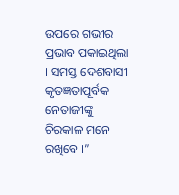ଉପରେ ଗଭୀର ପ୍ରଭାବ ପକାଇଥିଲା । ସମସ୍ତ ଦେଶବାସୀ କୃତଜ୍ଞତାପୂର୍ବକ ନେତାଜୀଙ୍କୁ ଚିରକାଳ ମନେ ରଖିବେ ।”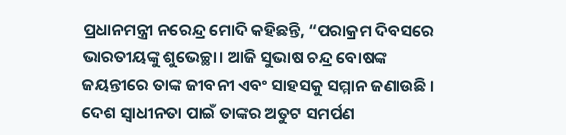ପ୍ରଧାନମନ୍ତ୍ରୀ ନରେନ୍ଦ୍ର ମୋଦି କହିଛନ୍ତି, “ପରାକ୍ରମ ଦିବସରେ ଭାରତୀୟଙ୍କୁ ଶୁଭେଚ୍ଛା। ଆଜି ସୁଭାଷ ଚନ୍ଦ୍ର ବୋଷଙ୍କ ଜୟନ୍ତୀରେ ତାଙ୍କ ଜୀବନୀ ଏବଂ ସାହସକୁ ସମ୍ମାନ ଜଣାଉଛି । ଦେଶ ସ୍ବାଧୀନତା ପାଇଁ ତାଙ୍କର ଅତୁଟ ସମର୍ପଣ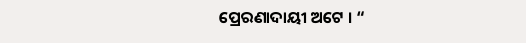ପ୍ରେରଣାଦାୟୀ ଅଟେ । “